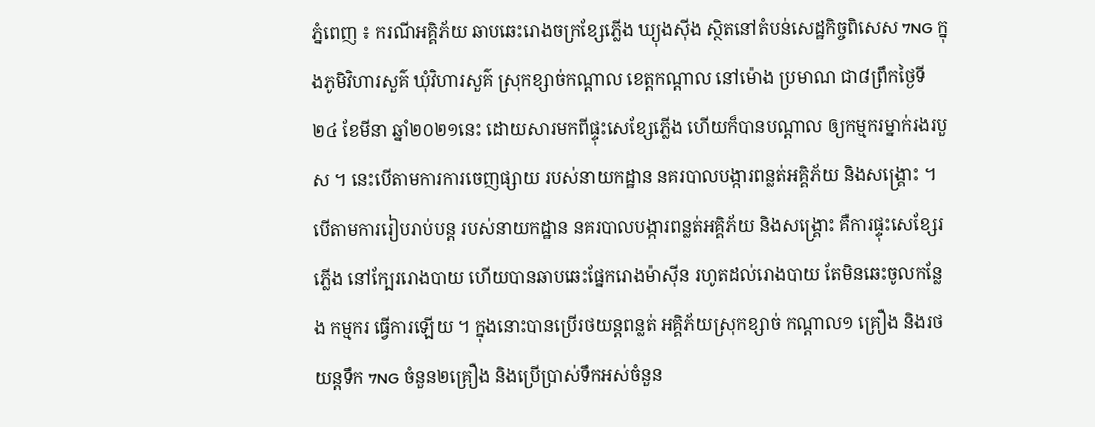ភ្នំពេញ ៖ ករណីអគ្គិភ័យ ឆាបឆេះរោងចក្រខ្សែភ្លើង ឃ្យុងស៊ីង ស្ថិតនៅតំបន់សេដ្ឋកិច្ចពិសេស 7NG ក្នុងភូមិវិហារសួគ៌ ឃុំវិហារសួគ៌ ស្រុកខ្សាច់កណ្ដាល ខេត្តកណ្ដាល នៅម៉ោង ប្រមាណ ជា៨ព្រឹកថ្ងៃទី២៤ ខែមីនា ឆ្នាំ២០២១នេះ ដោយសារមកពីផ្ទុះសេខ្សែភ្លើង ហើយក៏បានបណ្តាល ឲ្យកម្មករម្នាក់រងរបួស ។ នេះបើតាមការការចេញផ្សាយ របស់នាយកដ្ឋាន នគរបាលបង្ការពន្លត់អគ្គិភ័យ និងសង្គ្រោះ ។
បើតាមការរៀបរាប់បន្ត របស់នាយកដ្ឋាន នគរបាលបង្ការពន្លត់អគ្គិភ័យ និងសង្គ្រោះ គឺការផ្ទុះសេខ្សែរភ្លើង នៅក្បែររោងបាយ ហើយបានឆាបឆេះផ្នែករោងម៉ាស៊ីន រហូតដល់រោងបាយ តែមិនឆេះចូលកន្លែង កម្មករ ធ្វើការឡើយ ។ ក្នុងនោះបានប្រើរថយន្តពន្លត់ អគ្គិភ័យស្រុកខ្សាច់ កណ្ដាល១ គ្រឿង និងរថយន្តទឹក 7NG ចំនួន២គ្រឿង និងប្រើប្រាស់ទឹកអស់ចំនួន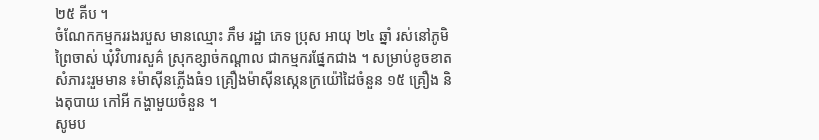២៥ គីប ។
ចំណែកកម្មកររងរបួស មានឈ្មោះ ភឹម រដ្ឋា ភេទ ប្រុស អាយុ ២៤ ឆ្នាំ រស់នៅភូមិព្រៃចាស់ ឃុំវិហារសួគ៌ ស្រុកខ្សាច់កណ្ដាល ជាកម្មករផ្នែកជាង ។ សម្រាប់ខូចខាតសំភារះរួមមាន ៖ម៉ាស៊ីនភ្លើងធំ១ គ្រឿងម៉ាស៊ីនស្កេនក្រយ៉ៅដៃចំនួន ១៥ គ្រឿង និងតុបាយ កៅអី កង្ហាមួយចំនួន ។
សូមប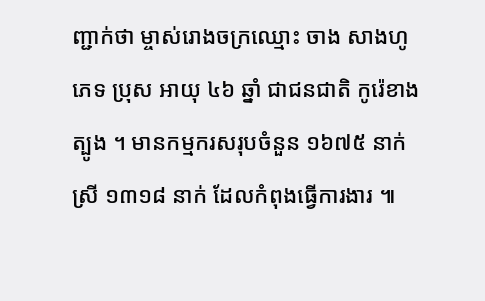ញ្ជាក់ថា ម្ចាស់រោងចក្រឈ្មោះ ចាង សាងហូ ភេទ ប្រុស អាយុ ៤៦ ឆ្នាំ ជាជនជាតិ កូរ៉េខាងត្បូង ។ មានកម្មករសរុបចំនួន ១៦៧៥ នាក់ ស្រី ១៣១៨ នាក់ ដែលកំពុងធ្វើការងារ ៕